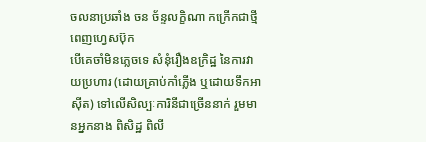ចលនាប្រឆាំង ចន ច័ន្ទលក្ខិណា កក្រើកជាថ្មីពេញហ្វេសប៊ុក
បើគេចាំមិនភ្លេចទេ សំនុំរឿងឧក្រិដ្ឋ នៃការវាយប្រហារ (ដោយគ្រាប់កាំភ្លើង ឬដោយទឹកអាស៊ីត) ទៅលើសិល្បៈការិនីជាច្រើននាក់ រួមមានអ្នកនាង ពិសិដ្ឋ ពិលី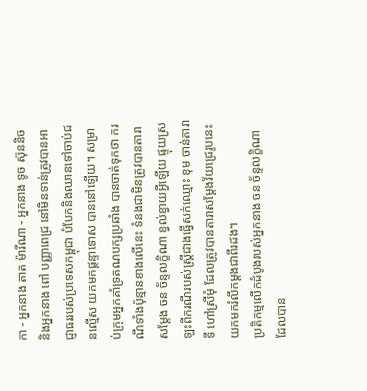កា - អ្នកនាង តាត ម៉ារីណា - អ្នកនាង ទូច ស៊ុននិច និងអ្នកនាង ពៅ បញ្ញាពេជ្រ នៅមិនទាន់ត្រូវបានអាជ្ញាធររបស់ប្រទេសកម្ពុជា បំបែកនិងឈានទៅចាប់ជនល្មើស យកមកផ្ដន្ទាទោស បាននៅឡើយ។ សម្រាប់ក្រុមអ្នកគាំទ្រគណបក្សប្រឆាំង បានចាត់ទុកថា ករណីទាំងប៉ុន្មានខាងលើនេះ ទំនងជាមិនត្រូវបានតារាសម្ដែង ចន ច័ន្ទលក្ខិណា ខ្វល់ខ្វាយអ្វីឡើយ ផ្ទុយស្រឡះពីករណីរបស់ស្ត្រីជាងធ្វើសក់ឈ្មោះ ខុម ចាន់តារាទី ហៅស្រីមុំ ដែលត្រូវបានតារាសម្ដែងវ័យជ្រេរូបនេះ យកមករំលឹកម្ដងជាពីរដង។
ប្រតិកម្មលើកដំបូងរបស់អ្នកនាង ចន ច័ន្ទលក្ខិណា ដែលបាន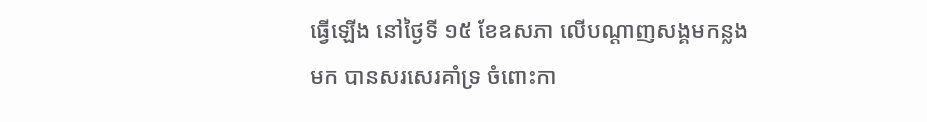ធ្វើឡើង នៅថ្ងៃទី ១៥ ខែឧសភា លើបណ្ដាញសង្គមកន្លងមក បានសរសេរគាំទ្រ ចំពោះកា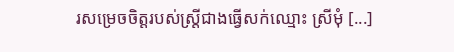រសម្រេចចិត្តរបស់ស្ត្រីជាងធ្វើសក់ឈ្មោះ ស្រីមុំ [...]